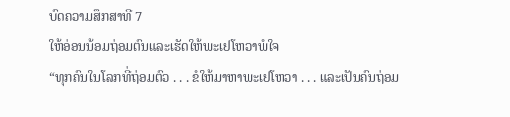ບົດຄວາມສຶກສາທີ 7
ໃຫ້ອ່ອນນ້ອມຖ່ອມຕົນແລະເຮັດໃຫ້ພະເຢໂຫວາພໍໃຈ
“ທຸກຄົນໃນໂລກທີ່ຖ່ອມຕົວ . . . ຂໍໃຫ້ມາຫາພະເຢໂຫວາ . . . ແລະເປັນຄົນຖ່ອມ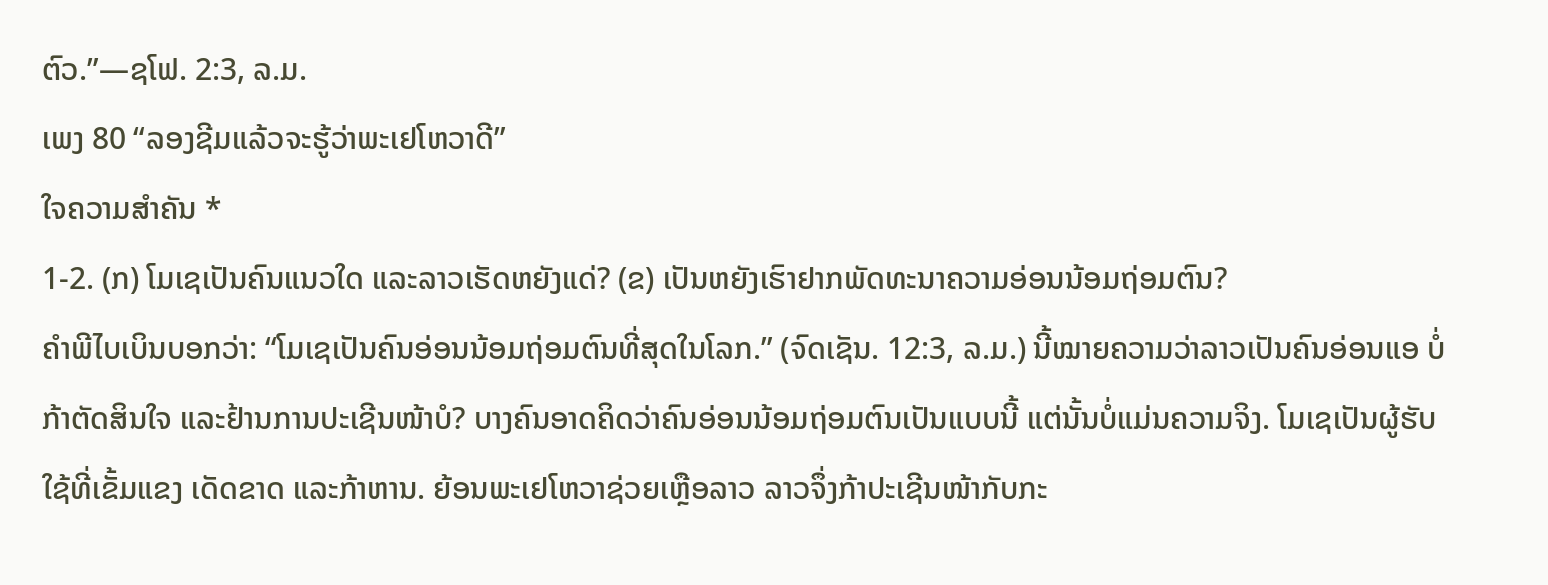ຕົວ.”—ຊໂຟ. 2:3, ລ.ມ.
ເພງ 80 “ລອງຊີມແລ້ວຈະຮູ້ວ່າພະເຢໂຫວາດີ”
ໃຈຄວາມສຳຄັນ *
1-2. (ກ) ໂມເຊເປັນຄົນແນວໃດ ແລະລາວເຮັດຫຍັງແດ່? (ຂ) ເປັນຫຍັງເຮົາຢາກພັດທະນາຄວາມອ່ອນນ້ອມຖ່ອມຕົນ?
ຄຳພີໄບເບິນບອກວ່າ: “ໂມເຊເປັນຄົນອ່ອນນ້ອມຖ່ອມຕົນທີ່ສຸດໃນໂລກ.” (ຈົດເຊັນ. 12:3, ລ.ມ.) ນີ້ໝາຍຄວາມວ່າລາວເປັນຄົນອ່ອນແອ ບໍ່ກ້າຕັດສິນໃຈ ແລະຢ້ານການປະເຊີນໜ້າບໍ? ບາງຄົນອາດຄິດວ່າຄົນອ່ອນນ້ອມຖ່ອມຕົນເປັນແບບນີ້ ແຕ່ນັ້ນບໍ່ແມ່ນຄວາມຈິງ. ໂມເຊເປັນຜູ້ຮັບໃຊ້ທີ່ເຂັ້ມແຂງ ເດັດຂາດ ແລະກ້າຫານ. ຍ້ອນພະເຢໂຫວາຊ່ວຍເຫຼືອລາວ ລາວຈຶ່ງກ້າປະເຊີນໜ້າກັບກະ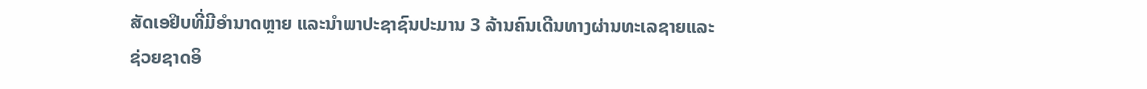ສັດເອຢິບທີ່ມີອຳນາດຫຼາຍ ແລະນຳພາປະຊາຊົນປະມານ 3 ລ້ານຄົນເດີນທາງຜ່ານທະເລຊາຍແລະຊ່ວຍຊາດອິ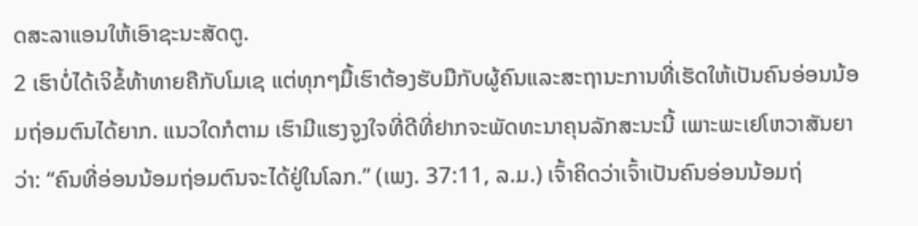ດສະລາແອນໃຫ້ເອົາຊະນະສັດຕູ.
2 ເຮົາບໍ່ໄດ້ເຈິຂໍ້ທ້າທາຍຄືກັບໂມເຊ ແຕ່ທຸກໆມື້ເຮົາຕ້ອງຮັບມືກັບຜູ້ຄົນແລະສະຖານະການທີ່ເຮັດໃຫ້ເປັນຄົນອ່ອນນ້ອມຖ່ອມຕົນໄດ້ຍາກ. ແນວໃດກໍຕາມ ເຮົາມີແຮງຈູງໃຈທີ່ດີທີ່ຢາກຈະພັດທະນາຄຸນລັກສະນະນີ້ ເພາະພະເຢໂຫວາສັນຍາວ່າ: “ຄົນທີ່ອ່ອນນ້ອມຖ່ອມຕົນຈະໄດ້ຢູ່ໃນໂລກ.” (ເພງ. 37:11, ລ.ມ.) ເຈົ້າຄິດວ່າເຈົ້າເປັນຄົນອ່ອນນ້ອມຖ່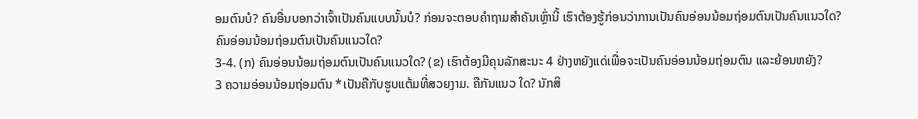ອມຕົນບໍ? ຄົນອື່ນບອກວ່າເຈົ້າເປັນຄົນແບບນັ້ນບໍ? ກ່ອນຈະຕອບຄຳຖາມສຳຄັນເຫຼົ່ານີ້ ເຮົາຕ້ອງຮູ້ກ່ອນວ່າການເປັນຄົນອ່ອນນ້ອມຖ່ອມຕົນເປັນຄົນແນວໃດ?
ຄົນອ່ອນນ້ອມຖ່ອມຕົນເປັນຄົນແນວໃດ?
3-4. (ກ) ຄົນອ່ອນນ້ອມຖ່ອມຕົນເປັນຄົນແນວໃດ? (ຂ) ເຮົາຕ້ອງມີຄຸນລັກສະນະ 4 ຢ່າງຫຍັງແດ່ເພື່ອຈະເປັນຄົນອ່ອນນ້ອມຖ່ອມຕົນ ແລະຍ້ອນຫຍັງ?
3 ຄວາມອ່ອນນ້ອມຖ່ອມຕົນ *ເປັນຄືກັບຮູບແຕ້ມທີ່ສວຍງາມ. ຄືກັນແນວ ໃດ? ນັກສິ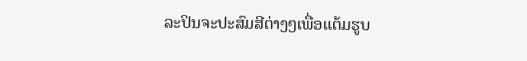ລະປິນຈະປະສົມສີຕ່າງໆເພື່ອແຕ້ມຮູບ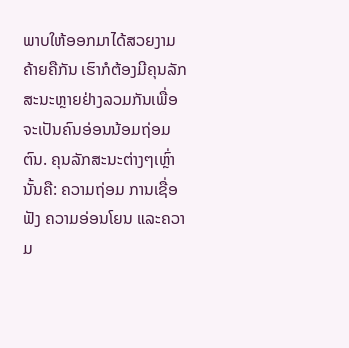ພາບໃຫ້ອອກມາໄດ້ສວຍງາມ ຄ້າຍຄືກັນ ເຮົາກໍຕ້ອງມີຄຸນລັກສະນະຫຼາຍຢ່າງລວມກັນເພື່ອຈະເປັນຄົນອ່ອນນ້ອມຖ່ອມຕົນ. ຄຸນລັກສະນະຕ່າງໆເຫຼົ່ານັ້ນຄື: ຄວາມຖ່ອມ ການເຊື່ອຟັງ ຄວາມອ່ອນໂຍນ ແລະຄວາມ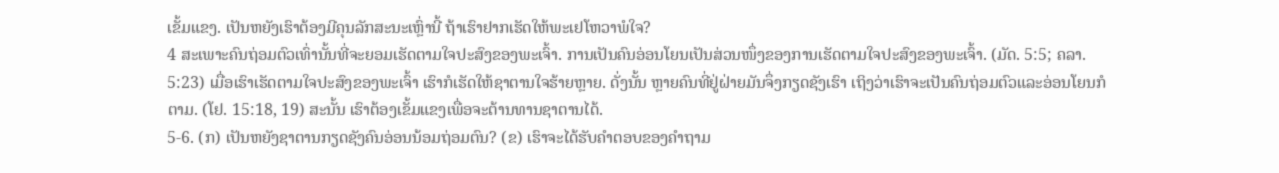ເຂັ້ມແຂງ. ເປັນຫຍັງເຮົາຕ້ອງມີຄຸນລັກສະນະເຫຼົ່ານີ້ ຖ້າເຮົາຢາກເຮັດໃຫ້ພະເຢໂຫວາພໍໃຈ?
4 ສະເພາະຄົນຖ່ອມຕົວເທົ່ານັ້ນທີ່ຈະຍອມເຮັດຕາມໃຈປະສົງຂອງພະເຈົ້າ. ການເປັນຄົນອ່ອນໂຍນເປັນສ່ວນໜຶ່ງຂອງການເຮັດຕາມໃຈປະສົງຂອງພະເຈົ້າ. (ມັດ. 5:5; ຄລາ. 5:23) ເມື່ອເຮົາເຮັດຕາມໃຈປະສົງຂອງພະເຈົ້າ ເຮົາກໍເຮັດໃຫ້ຊາຕານໃຈຮ້າຍຫຼາຍ. ດັ່ງນັ້ນ ຫຼາຍຄົນທີ່ຢູ່ຝ່າຍມັນຈຶ່ງກຽດຊັງເຮົາ ເຖິງວ່າເຮົາຈະເປັນຄົນຖ່ອມຕົວແລະອ່ອນໂຍນກໍຕາມ. (ໂຢ. 15:18, 19) ສະນັ້ນ ເຮົາຕ້ອງເຂັ້ມແຂງເພື່ອຈະຕ້ານທານຊາຕານໄດ້.
5-6. (ກ) ເປັນຫຍັງຊາຕານກຽດຊັງຄົນອ່ອນນ້ອມຖ່ອມຕົນ? (ຂ) ເຮົາຈະໄດ້ຮັບຄຳຕອບຂອງຄຳຖາມ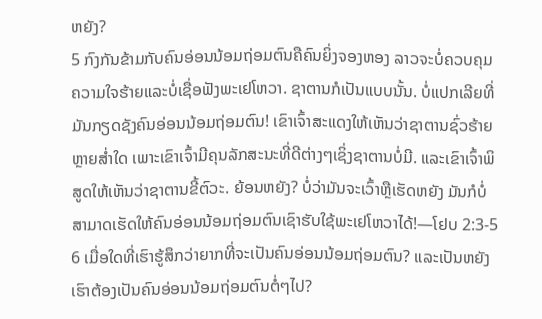ຫຍັງ?
5 ກົງກັນຂ້າມກັບຄົນອ່ອນນ້ອມຖ່ອມຕົນຄືຄົນຍິ່ງຈອງຫອງ ລາວຈະບໍ່ຄວບຄຸມຄວາມໃຈຮ້າຍແລະບໍ່ເຊື່ອຟັງພະເຢໂຫວາ. ຊາຕານກໍເປັນແບບນັ້ນ. ບໍ່ແປກເລີຍທີ່ມັນກຽດຊັງຄົນອ່ອນນ້ອມຖ່ອມຕົນ! ເຂົາເຈົ້າສະແດງໃຫ້ເຫັນວ່າຊາຕານຊົ່ວຮ້າຍຫຼາຍສ່ຳໃດ ເພາະເຂົາເຈົ້າມີຄຸນລັກສະນະທີ່ດີຕ່າງໆເຊິ່ງຊາຕານບໍ່ມີ. ແລະເຂົາເຈົ້າພິສູດໃຫ້ເຫັນວ່າຊາຕານຂີ້ຕົວະ. ຍ້ອນຫຍັງ? ບໍ່ວ່າມັນຈະເວົ້າຫຼືເຮັດຫຍັງ ມັນກໍບໍ່ສາມາດເຮັດໃຫ້ຄົນອ່ອນນ້ອມຖ່ອມຕົນເຊົາຮັບໃຊ້ພະເຢໂຫວາໄດ້!—ໂຢບ 2:3-5
6 ເມື່ອໃດທີ່ເຮົາຮູ້ສຶກວ່າຍາກທີ່ຈະເປັນຄົນອ່ອນນ້ອມຖ່ອມຕົນ? ແລະເປັນຫຍັງເຮົາຕ້ອງເປັນຄົນອ່ອນນ້ອມຖ່ອມຕົນຕໍ່ໆໄປ?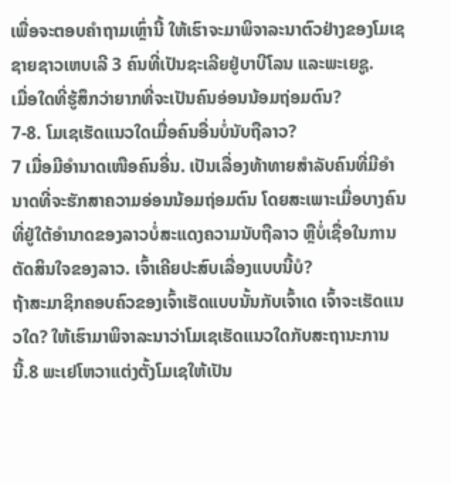ເພື່ອຈະຕອບຄຳຖາມເຫຼົ່ານີ້ ໃຫ້ເຮົາຈະມາພິຈາລະນາຕົວຢ່າງຂອງໂມເຊ ຊາຍຊາວເຫບເລີ 3 ຄົນທີ່ເປັນຊະເລີຍຢູ່ບາບີໂລນ ແລະພະເຍຊູ.
ເມື່ອໃດທີ່ຮູ້ສຶກວ່າຍາກທີ່ຈະເປັນຄົນອ່ອນນ້ອມຖ່ອມຕົນ?
7-8. ໂມເຊເຮັດແນວໃດເມື່ອຄົນອື່ນບໍ່ນັບຖືລາວ?
7 ເມື່ອມີອຳນາດເໜືອຄົນອື່ນ. ເປັນເລື່ອງທ້າທາຍສຳລັບຄົນທີ່ມີອຳນາດທີ່ຈະຮັກສາຄວາມອ່ອນນ້ອມຖ່ອມຕົນ ໂດຍສະເພາະເມື່ອບາງຄົນທີ່ຢູ່ໃຕ້ອຳນາດຂອງລາວບໍ່ສະແດງຄວາມນັບຖືລາວ ຫຼືບໍ່ເຊື່ອໃນການຕັດສິນໃຈຂອງລາວ. ເຈົ້າເຄີຍປະສົບເລື່ອງແບບນີ້ບໍ?
ຖ້າສະມາຊິກຄອບຄົວຂອງເຈົ້າເຮັດແບບນັ້ນກັບເຈົ້າເດ ເຈົ້າຈະເຮັດແນວໃດ? ໃຫ້ເຮົາມາພິຈາລະນາວ່າໂມເຊເຮັດແນວໃດກັບສະຖານະການນີ້.8 ພະເຢໂຫວາແຕ່ງຕັ້ງໂມເຊໃຫ້ເປັນ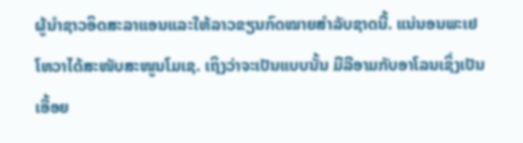ຜູ້ນຳຊາວອິດສະລາແອນແລະໃຫ້ລາວຂຽນກົດໝາຍສຳລັບຊາດນີ້. ແນ່ນອນພະເຢໂຫວາໄດ້ສະໜັບສະໜູນໂມເຊ. ເຖິງວ່າຈະເປັນແບບນັ້ນ ມີລີອາມກັບອາໂລນເຊິ່ງເປັນເອື້ອຍ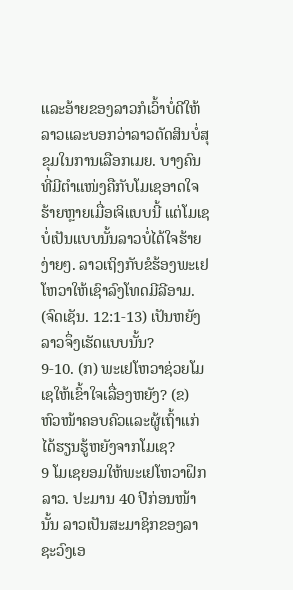ແລະອ້າຍຂອງລາວກໍເວົ້າບໍ່ດີໃຫ້ລາວແລະບອກວ່າລາວຕັດສິນບໍ່ສຸຂຸມໃນການເລືອກເມຍ. ບາງຄົນທີ່ມີຕຳແໜ່ງຄືກັບໂມເຊອາດໃຈຮ້າຍຫຼາຍເມື່ອເຈິແບບນີ້ ແຕ່ໂມເຊບໍ່ເປັນແບບນັ້ນລາວບໍ່ໄດ້ໃຈຮ້າຍງ່າຍໆ. ລາວເຖິງກັບຂໍຮ້ອງພະເຢໂຫວາໃຫ້ເຊົາລົງໂທດມີລີອາມ. (ຈົດເຊັນ. 12:1-13) ເປັນຫຍັງລາວຈຶ່ງເຮັດແບບນັ້ນ?
9-10. (ກ) ພະເຢໂຫວາຊ່ວຍໂມເຊໃຫ້ເຂົ້າໃຈເລື່ອງຫຍັງ? (ຂ) ຫົວໜ້າຄອບຄົວແລະຜູ້ເຖົ້າແກ່ໄດ້ຮຽນຮູ້ຫຍັງຈາກໂມເຊ?
9 ໂມເຊຍອມໃຫ້ພະເຢໂຫວາຝຶກລາວ. ປະມານ 40 ປີກ່ອນໜ້ານັ້ນ ລາວເປັນສະມາຊິກຂອງລາຊະວົງເອ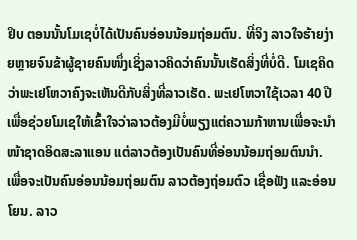ຢິບ ຕອນນັ້ນໂມເຊບໍ່ໄດ້ເປັນຄົນອ່ອນນ້ອມຖ່ອມຕົນ. ທີ່ຈິງ ລາວໃຈຮ້າຍງ່າຍຫຼາຍຈົນຂ້າຜູ້ຊາຍຄົນໜຶ່ງເຊິ່ງລາວຄິດວ່າຄົນນັ້ນເຮັດສິ່ງທີ່ບໍ່ດີ. ໂມເຊຄິດວ່າພະເຢໂຫວາຄົງຈະເຫັນດີກັບສິ່ງທີ່ລາວເຮັດ. ພະເຢໂຫວາໃຊ້ເວລາ 40 ປີເພື່ອຊ່ວຍໂມເຊໃຫ້ເຂົ້າໃຈວ່າລາວຕ້ອງມີບໍ່ພຽງແຕ່ຄວາມກ້າຫານເພື່ອຈະນຳໜ້າຊາດອິດສະລາແອນ ແຕ່ລາວຕ້ອງເປັນຄົນທີ່ອ່ອນນ້ອມຖ່ອມຕົນນຳ. ເພື່ອຈະເປັນຄົນອ່ອນນ້ອມຖ່ອມຕົນ ລາວຕ້ອງຖ່ອມຕົວ ເຊື່ອຟັງ ແລະອ່ອນໂຍນ. ລາວ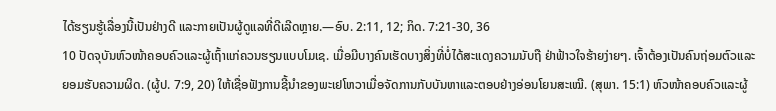ໄດ້ຮຽນຮູ້ເລື່ອງນີ້ເປັນຢ່າງດີ ແລະກາຍເປັນຜູ້ດູແລທີ່ດີເລີດຫຼາຍ.—ອົບ. 2:11, 12; ກິດ. 7:21-30, 36
10 ປັດຈຸບັນຫົວໜ້າຄອບຄົວແລະຜູ້ເຖົ້າແກ່ຄວນຮຽນແບບໂມເຊ. ເມື່ອມີບາງຄົນເຮັດບາງສິ່ງທີ່ບໍ່ໄດ້ສະແດງຄວາມນັບຖື ຢ່າຟ້າວໃຈຮ້າຍງ່າຍໆ. ເຈົ້າຕ້ອງເປັນຄົນຖ່ອມຕົວແລະຍອມຮັບຄວາມຜິດ. (ຜູ້ປ. 7:9, 20) ໃຫ້ເຊື່ອຟັງການຊີ້ນຳຂອງພະເຢໂຫວາເມື່ອຈັດການກັບບັນຫາແລະຕອບຢ່າງອ່ອນໂຍນສະເໝີ. (ສຸພາ. 15:1) ຫົວໜ້າຄອບຄົວແລະຜູ້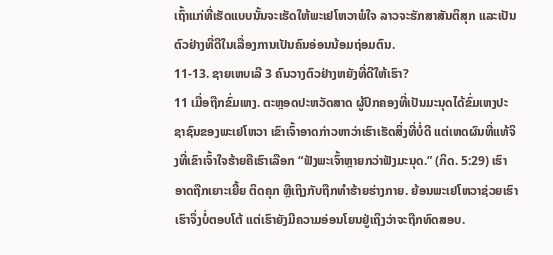ເຖົ້າແກ່ທີ່ເຮັດແບບນັ້ນຈະເຮັດໃຫ້ພະເຢໂຫວາພໍໃຈ ລາວຈະຮັກສາສັນຕິສຸກ ແລະເປັນຕົວຢ່າງທີ່ດີໃນເລື່ອງການເປັນຄົນອ່ອນນ້ອມຖ່ອມຕົນ.
11-13. ຊາຍເຫບເລີ 3 ຄົນວາງຕົວຢ່າງຫຍັງທີ່ດີໃຫ້ເຮົາ?
11 ເມື່ອຖືກຂົ່ມເຫງ. ຕະຫຼອດປະຫວັດສາດ ຜູ້ປົກຄອງທີ່ເປັນມະນຸດໄດ້ຂົ່ມເຫງປະຊາຊົນຂອງພະເຢໂຫວາ ເຂົາເຈົ້າອາດກ່າວຫາວ່າເຮົາເຮັດສິ່ງທີ່ບໍ່ດີ ແຕ່ເຫດຜົນທີ່ແທ້ຈິງທີ່ເຂົາເຈົ້າໃຈຮ້າຍຄືເຮົາເລືອກ “ຟັງພະເຈົ້າຫຼາຍກວ່າຟັງມະນຸດ.” (ກິດ. 5:29) ເຮົາອາດຖືກເຍາະເຍີ້ຍ ຕິດຄຸກ ຫຼືເຖິງກັບຖືກທຳຮ້າຍຮ່າງກາຍ. ຍ້ອນພະເຢໂຫວາຊ່ວຍເຮົາ ເຮົາຈຶ່ງບໍ່ຕອບໂຕ້ ແຕ່ເຮົາຍັງມີຄວາມອ່ອນໂຍນຢູ່ເຖິງວ່າຈະຖືກທົດສອບ.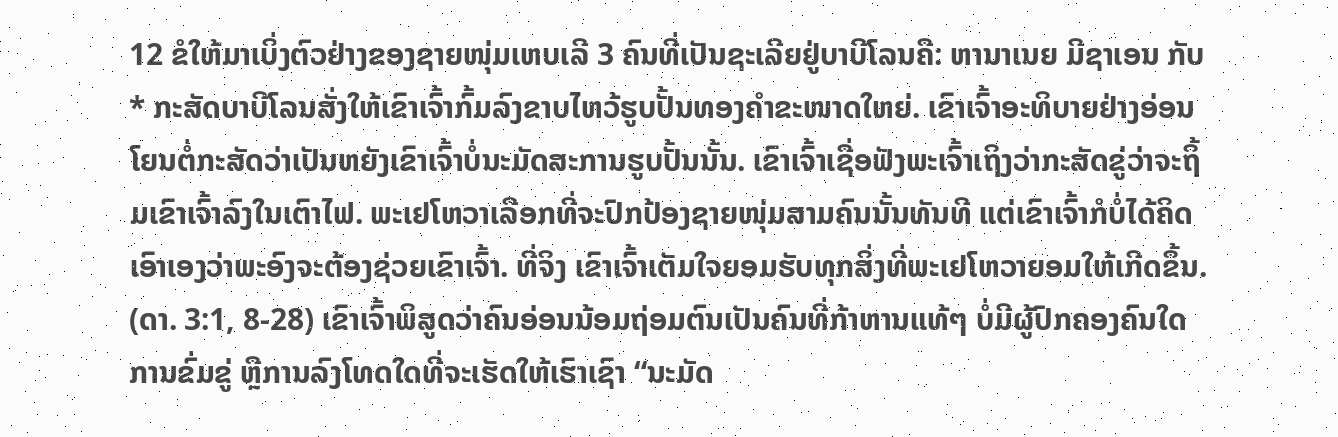12 ຂໍໃຫ້ມາເບິ່ງຕົວຢ່າງຂອງຊາຍໜຸ່ມເຫບເລີ 3 ຄົນທີ່ເປັນຊະເລີຍຢູ່ບາບີໂລນຄື: ຫານາເນຍ ມີຊາເອນ ກັບ * ກະສັດບາບີໂລນສັ່ງໃຫ້ເຂົາເຈົ້າກົ້ມລົງຂາບໄຫວ້ຮູບປັ້ນທອງຄຳຂະໜາດໃຫຍ່. ເຂົາເຈົ້າອະທິບາຍຢ່າງອ່ອນໂຍນຕໍ່ກະສັດວ່າເປັນຫຍັງເຂົາເຈົ້າບໍ່ນະມັດສະການຮູບປັ້ນນັ້ນ. ເຂົາເຈົ້າເຊື່ອຟັງພະເຈົ້າເຖິງວ່າກະສັດຂູ່ວ່າຈະຖິ້ມເຂົາເຈົ້າລົງໃນເຕົາໄຟ. ພະເຢໂຫວາເລືອກທີ່ຈະປົກປ້ອງຊາຍໜຸ່ມສາມຄົນນັ້ນທັນທີ ແຕ່ເຂົາເຈົ້າກໍບໍ່ໄດ້ຄິດເອົາເອງວ່າພະອົງຈະຕ້ອງຊ່ວຍເຂົາເຈົ້າ. ທີ່ຈິງ ເຂົາເຈົ້າເຕັມໃຈຍອມຮັບທຸກສິ່ງທີ່ພະເຢໂຫວາຍອມໃຫ້ເກີດຂຶ້ນ. (ດາ. 3:1, 8-28) ເຂົາເຈົ້າພິສູດວ່າຄົນອ່ອນນ້ອມຖ່ອມຕົນເປັນຄົນທີ່ກ້າຫານແທ້ໆ ບໍ່ມີຜູ້ປົກຄອງຄົນໃດ ການຂົ່ມຂູ່ ຫຼືການລົງໂທດໃດທີ່ຈະເຮັດໃຫ້ເຮົາເຊົາ “ນະມັດ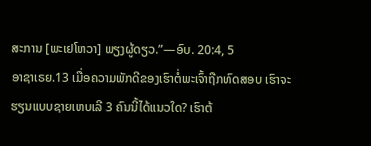ສະການ [ພະເຢໂຫວາ] ພຽງຜູ້ດຽວ.”—ອົບ. 20:4, 5
ອາຊາເຣຍ.13 ເມື່ອຄວາມພັກດີຂອງເຮົາຕໍ່ພະເຈົ້າຖືກທົດສອບ ເຮົາຈະຮຽນແບບຊາຍເຫບເລີ 3 ຄົນນີ້ໄດ້ແນວໃດ? ເຮົາຕ້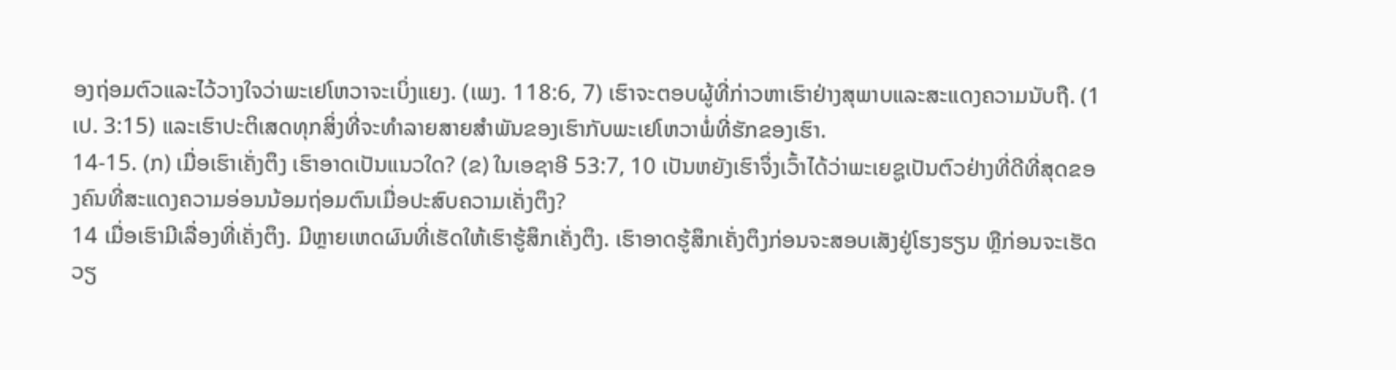ອງຖ່ອມຕົວແລະໄວ້ວາງໃຈວ່າພະເຢໂຫວາຈະເບິ່ງແຍງ. (ເພງ. 118:6, 7) ເຮົາຈະຕອບຜູ້ທີ່ກ່າວຫາເຮົາຢ່າງສຸພາບແລະສະແດງຄວາມນັບຖື. (1 ເປ. 3:15) ແລະເຮົາປະຕິເສດທຸກສິ່ງທີ່ຈະທຳລາຍສາຍສຳພັນຂອງເຮົາກັບພະເຢໂຫວາພໍ່ທີ່ຮັກຂອງເຮົາ.
14-15. (ກ) ເມື່ອເຮົາເຄັ່ງຕຶງ ເຮົາອາດເປັນແນວໃດ? (ຂ) ໃນເອຊາອີ 53:7, 10 ເປັນຫຍັງເຮົາຈຶ່ງເວົ້າໄດ້ວ່າພະເຍຊູເປັນຕົວຢ່າງທີ່ດີທີ່ສຸດຂອງຄົນທີ່ສະແດງຄວາມອ່ອນນ້ອມຖ່ອມຕົນເມື່ອປະສົບຄວາມເຄັ່ງຕຶງ?
14 ເມື່ອເຮົາມີເລື່ອງທີ່ເຄັ່ງຕຶງ. ມີຫຼາຍເຫດຜົນທີ່ເຮັດໃຫ້ເຮົາຮູ້ສຶກເຄັ່ງຕຶງ. ເຮົາອາດຮູ້ສຶກເຄັ່ງຕຶງກ່ອນຈະສອບເສັງຢູ່ໂຮງຮຽນ ຫຼືກ່ອນຈະເຮັດວຽ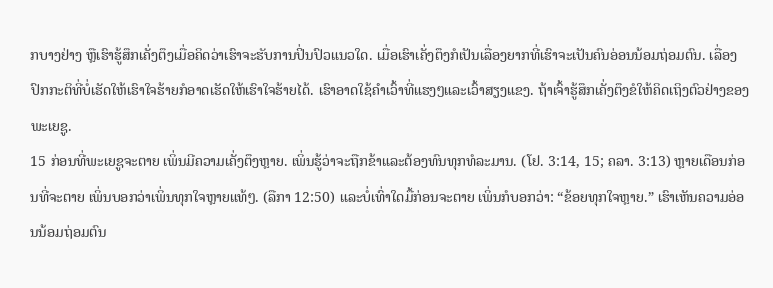ກບາງຢ່າງ ຫຼືເຮົາຮູ້ສຶກເຄັ່ງຕຶງເມື່ອຄິດວ່າເຮົາຈະຮັບການປິ່ນປົວແນວໃດ. ເມື່ອເຮົາເຄັ່ງຕຶງກໍເປັນເລື່ອງຍາກທີ່ເຮົາຈະເປັນຄົນອ່ອນນ້ອມຖ່ອມຕົນ. ເລື່ອງປົກກະຕິທີ່ບໍ່ເຮັດໃຫ້ເຮົາໃຈຮ້າຍກໍອາດເຮັດໃຫ້ເຮົາໃຈຮ້າຍໄດ້. ເຮົາອາດໃຊ້ຄຳເວົ້າທີ່ແຮງໆແລະເວົ້າສຽງແຂງ. ຖ້າເຈົ້າຮູ້ສຶກເຄັ່ງຕຶງຂໍໃຫ້ຄິດເຖິງຕົວຢ່າງຂອງພະເຍຊູ.
15 ກ່ອນທີ່ພະເຍຊູຈະຕາຍ ເພິ່ນມີຄວາມເຄັ່ງຕຶງຫຼາຍ. ເພິ່ນຮູ້ວ່າຈະຖືກຂ້າແລະຕ້ອງທົນທຸກທໍລະມານ. (ໂຢ. 3:14, 15; ຄລາ. 3:13) ຫຼາຍເດືອນກ່ອນທີ່ຈະຕາຍ ເພິ່ນບອກວ່າເພິ່ນທຸກໃຈຫຼາຍແທ້ໆ. (ລືກາ 12:50) ແລະບໍ່ເທົ່າໃດມື້ກ່ອນຈະຕາຍ ເພິ່ນກໍບອກວ່າ: “ຂ້ອຍທຸກໃຈຫຼາຍ.” ເຮົາເຫັນຄວາມອ່ອນນ້ອມຖ່ອມຕົນ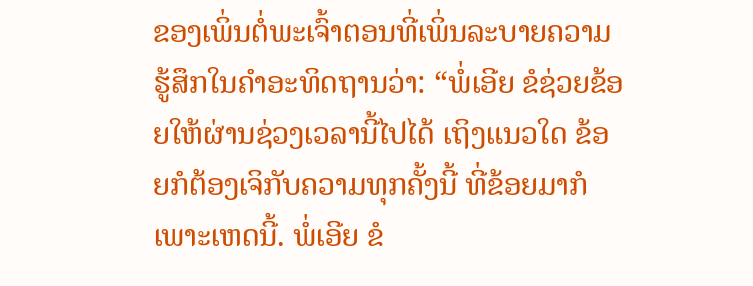ຂອງເພິ່ນຕໍ່ພະເຈົ້າຕອນທີ່ເພິ່ນລະບາຍຄວາມຮູ້ສຶກໃນຄຳອະທິດຖານວ່າ: “ພໍ່ເອີຍ ຂໍຊ່ວຍຂ້ອຍໃຫ້ຜ່ານຊ່ວງເວລານີ້ໄປໄດ້ ເຖິງແນວໃດ ຂ້ອຍກໍຕ້ອງເຈິກັບຄວາມທຸກຄັ້ງນີ້ ທີ່ຂ້ອຍມາກໍເພາະເຫດນີ້. ພໍ່ເອີຍ ຂໍ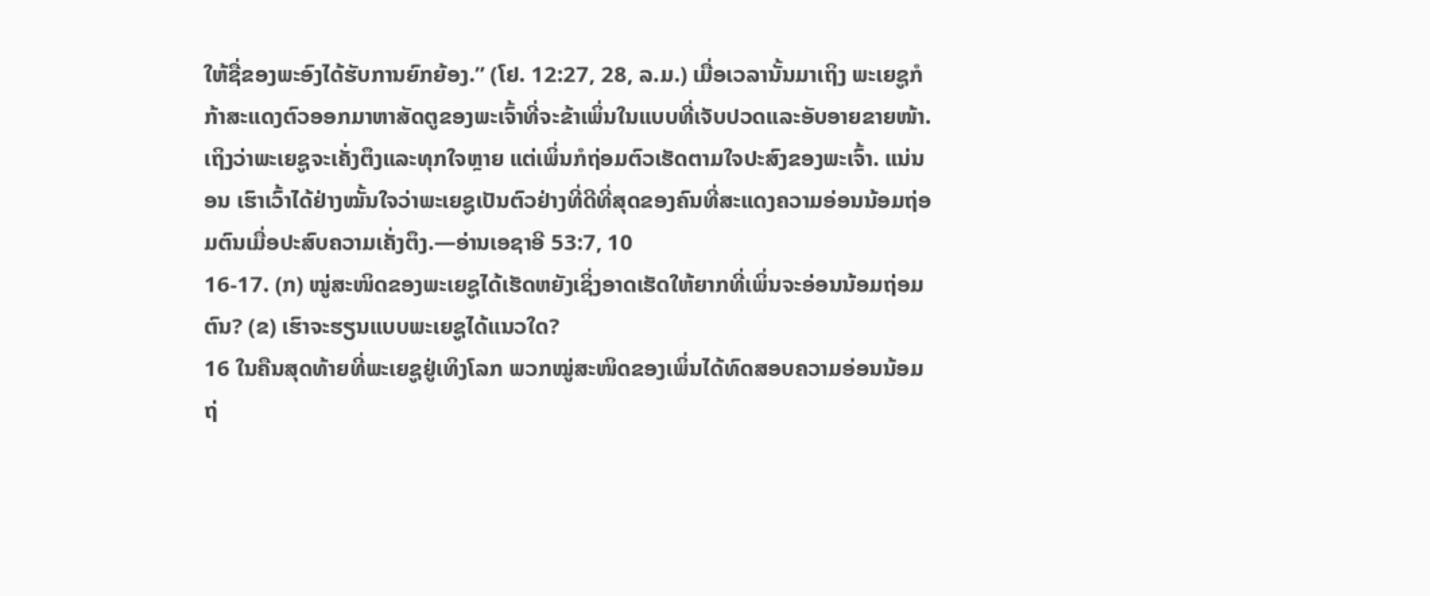ໃຫ້ຊື່ຂອງພະອົງໄດ້ຮັບການຍົກຍ້ອງ.” (ໂຢ. 12:27, 28, ລ.ມ.) ເມື່ອເວລານັ້ນມາເຖິງ ພະເຍຊູກໍກ້າສະແດງຕົວອອກມາຫາສັດຕູຂອງພະເຈົ້າທີ່ຈະຂ້າເພິ່ນໃນແບບທີ່ເຈັບປວດແລະອັບອາຍຂາຍໜ້າ. ເຖິງວ່າພະເຍຊູຈະເຄັ່ງຕຶງແລະທຸກໃຈຫຼາຍ ແຕ່ເພິ່ນກໍຖ່ອມຕົວເຮັດຕາມໃຈປະສົງຂອງພະເຈົ້າ. ແນ່ນອນ ເຮົາເວົ້າໄດ້ຢ່າງໝັ້ນໃຈວ່າພະເຍຊູເປັນຕົວຢ່າງທີ່ດີທີ່ສຸດຂອງຄົນທີ່ສະແດງຄວາມອ່ອນນ້ອມຖ່ອມຕົນເມື່ອປະສົບຄວາມເຄັ່ງຕຶງ.—ອ່ານເອຊາອີ 53:7, 10
16-17. (ກ) ໝູ່ສະໜິດຂອງພະເຍຊູໄດ້ເຮັດຫຍັງເຊິ່ງອາດເຮັດໃຫ້ຍາກທີ່ເພິ່ນຈະອ່ອນນ້ອມຖ່ອມຕົນ? (ຂ) ເຮົາຈະຮຽນແບບພະເຍຊູໄດ້ແນວໃດ?
16 ໃນຄືນສຸດທ້າຍທີ່ພະເຍຊູຢູ່ເທິງໂລກ ພວກໝູ່ສະໜິດຂອງເພິ່ນໄດ້ທົດສອບຄວາມອ່ອນນ້ອມຖ່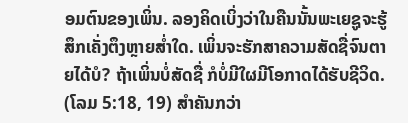ອມຕົນຂອງເພິ່ນ. ລອງຄິດເບິ່ງວ່າໃນຄືນນັ້ນພະເຍຊູຈະຮູ້ສຶກເຄັ່ງຕຶງຫຼາຍສ່ຳໃດ. ເພິ່ນຈະຮັກສາຄວາມສັດຊື່ຈົນຕາຍໄດ້ບໍ? ຖ້າເພິ່ນບໍ່ສັດຊື່ ກໍບໍ່ມີໃຜມີໂອກາດໄດ້ຮັບຊີວິດ. (ໂລມ 5:18, 19) ສຳຄັນກວ່າ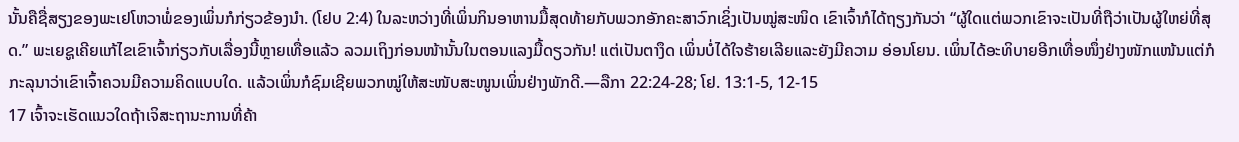ນັ້ນຄືຊື່ສຽງຂອງພະເຢໂຫວາພໍ່ຂອງເພິ່ນກໍກ່ຽວຂ້ອງນຳ. (ໂຢບ 2:4) ໃນລະຫວ່າງທີ່ເພິ່ນກິນອາຫານມື້ສຸດທ້າຍກັບພວກອັກຄະສາວົກເຊິ່ງເປັນໝູ່ສະໜິດ ເຂົາເຈົ້າກໍໄດ້ຖຽງກັນວ່າ “ຜູ້ໃດແຕ່ພວກເຂົາຈະເປັນທີ່ຖືວ່າເປັນຜູ້ໃຫຍ່ທີ່ສຸດ.” ພະເຍຊູເຄີຍແກ້ໄຂເຂົາເຈົ້າກ່ຽວກັບເລື່ອງນີ້ຫຼາຍເທື່ອແລ້ວ ລວມເຖິງກ່ອນໜ້ານັ້ນໃນຕອນແລງມື້ດຽວກັນ! ແຕ່ເປັນຕາງຶດ ເພິ່ນບໍ່ໄດ້ໃຈຮ້າຍເລີຍແລະຍັງມີຄວາມ ອ່ອນໂຍນ. ເພິ່ນໄດ້ອະທິບາຍອີກເທື່ອໜຶ່ງຢ່າງໜັກແໜ້ນແຕ່ກໍກະລຸນາວ່າເຂົາເຈົ້າຄວນມີຄວາມຄິດແບບໃດ. ແລ້ວເພິ່ນກໍຊົມເຊີຍພວກໝູ່ໃຫ້ສະໜັບສະໜູນເພິ່ນຢ່າງພັກດີ.—ລືກາ 22:24-28; ໂຢ. 13:1-5, 12-15
17 ເຈົ້າຈະເຮັດແນວໃດຖ້າເຈິສະຖານະການທີ່ຄ້າ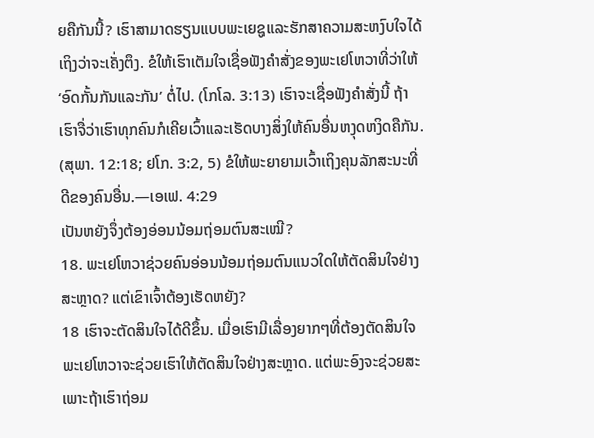ຍຄືກັນນີ້? ເຮົາສາມາດຮຽນແບບພະເຍຊູແລະຮັກສາຄວາມສະຫງົບໃຈໄດ້ເຖິງວ່າຈະເຄັ່ງຕຶງ. ຂໍໃຫ້ເຮົາເຕັມໃຈເຊື່ອຟັງຄຳສັ່ງຂອງພະເຢໂຫວາທີ່ວ່າໃຫ້ ‘ອົດກັ້ນກັນແລະກັນ’ ຕໍ່ໄປ. (ໂກໂລ. 3:13) ເຮົາຈະເຊື່ອຟັງຄຳສັ່ງນີ້ ຖ້າເຮົາຈື່ວ່າເຮົາທຸກຄົນກໍເຄີຍເວົ້າແລະເຮັດບາງສິ່ງໃຫ້ຄົນອື່ນຫງຸດຫງິດຄືກັນ. (ສຸພາ. 12:18; ຢໂກ. 3:2, 5) ຂໍໃຫ້ພະຍາຍາມເວົ້າເຖິງຄຸນລັກສະນະທີ່ດີຂອງຄົນອື່ນ.—ເອເຟ. 4:29
ເປັນຫຍັງຈຶ່ງຕ້ອງອ່ອນນ້ອມຖ່ອມຕົນສະເໝີ?
18. ພະເຢໂຫວາຊ່ວຍຄົນອ່ອນນ້ອມຖ່ອມຕົນແນວໃດໃຫ້ຕັດສິນໃຈຢ່າງສະຫຼາດ? ແຕ່ເຂົາເຈົ້າຕ້ອງເຮັດຫຍັງ?
18 ເຮົາຈະຕັດສິນໃຈໄດ້ດີຂຶ້ນ. ເມື່ອເຮົາມີເລື່ອງຍາກໆທີ່ຕ້ອງຕັດສິນໃຈ ພະເຢໂຫວາຈະຊ່ວຍເຮົາໃຫ້ຕັດສິນໃຈຢ່າງສະຫຼາດ. ແຕ່ພະອົງຈະຊ່ວຍສະເພາະຖ້າເຮົາຖ່ອມ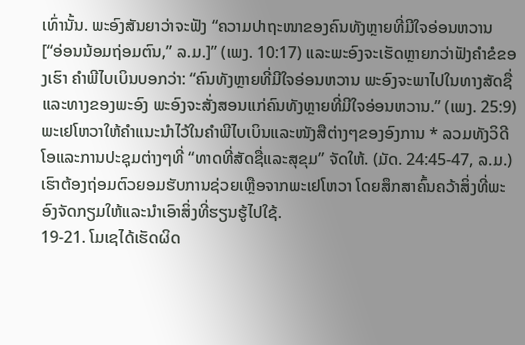ເທົ່ານັ້ນ. ພະອົງສັນຍາວ່າຈະຟັງ “ຄວາມປາຖະໜາຂອງຄົນທັງຫຼາຍທີ່ມີໃຈອ່ອນຫວານ [“ອ່ອນນ້ອມຖ່ອມຕົນ,” ລ.ມ.]” (ເພງ. 10:17) ແລະພະອົງຈະເຮັດຫຼາຍກວ່າຟັງຄຳຂໍຂອງເຮົາ ຄຳພີໄບເບິນບອກວ່າ: “ຄົນທັງຫຼາຍທີ່ມີໃຈອ່ອນຫວານ ພະອົງຈະພາໄປໃນທາງສັດຊື່ ແລະທາງຂອງພະອົງ ພະອົງຈະສັ່ງສອນແກ່ຄົນທັງຫຼາຍທີ່ມີໃຈອ່ອນຫວານ.” (ເພງ. 25:9) ພະເຢໂຫວາໃຫ້ຄຳແນະນຳໄວ້ໃນຄຳພີໄບເບິນແລະໜັງສືຕ່າງໆຂອງອົງການ * ລວມທັງວິດີໂອແລະການປະຊຸມຕ່າງໆທີ່ “ທາດທີ່ສັດຊື່ແລະສຸຂຸມ” ຈັດໃຫ້. (ມັດ. 24:45-47, ລ.ມ.) ເຮົາຕ້ອງຖ່ອມຕົວຍອມຮັບການຊ່ວຍເຫຼືອຈາກພະເຢໂຫວາ ໂດຍສຶກສາຄົ້ນຄວ້າສິ່ງທີ່ພະອົງຈັດກຽມໃຫ້ແລະນຳເອົາສິ່ງທີ່ຮຽນຮູ້ໄປໃຊ້.
19-21. ໂມເຊໄດ້ເຮັດຜິດ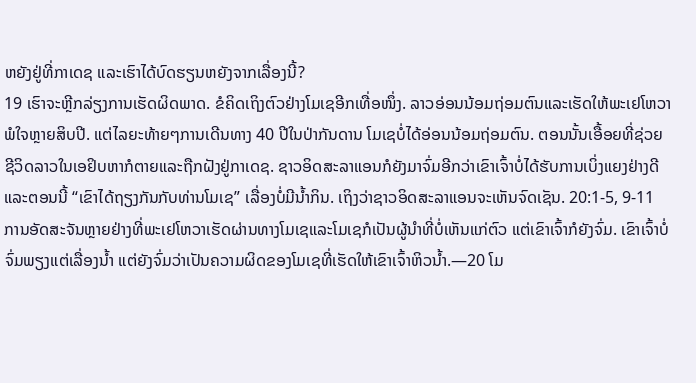ຫຍັງຢູ່ທີ່ກາເດຊ ແລະເຮົາໄດ້ບົດຮຽນຫຍັງຈາກເລື່ອງນີ້?
19 ເຮົາຈະຫຼີກລ່ຽງການເຮັດຜິດພາດ. ຂໍຄິດເຖິງຕົວຢ່າງໂມເຊອີກເທື່ອໜຶ່ງ. ລາວອ່ອນນ້ອມຖ່ອມຕົນແລະເຮັດໃຫ້ພະເຢໂຫວາພໍໃຈຫຼາຍສິບປີ. ແຕ່ໄລຍະທ້າຍໆການເດີນທາງ 40 ປີໃນປ່າກັນດານ ໂມເຊບໍ່ໄດ້ອ່ອນນ້ອມຖ່ອມຕົນ. ຕອນນັ້ນເອື້ອຍທີ່ຊ່ວຍຊີວິດລາວໃນເອຢິບຫາກໍຕາຍແລະຖືກຝັງຢູ່ກາເດຊ. ຊາວອິດສະລາແອນກໍຍັງມາຈົ່ມອີກວ່າເຂົາເຈົ້າບໍ່ໄດ້ຮັບການເບິ່ງແຍງຢ່າງດີ ແລະຕອນນີ້ “ເຂົາໄດ້ຖຽງກັນກັບທ່ານໂມເຊ” ເລື່ອງບໍ່ມີນ້ຳກິນ. ເຖິງວ່າຊາວອິດສະລາແອນຈະເຫັນຈົດເຊັນ. 20:1-5, 9-11
ການອັດສະຈັນຫຼາຍຢ່າງທີ່ພະເຢໂຫວາເຮັດຜ່ານທາງໂມເຊແລະໂມເຊກໍເປັນຜູ້ນຳທີ່ບໍ່ເຫັນແກ່ຕົວ ແຕ່ເຂົາເຈົ້າກໍຍັງຈົ່ມ. ເຂົາເຈົ້າບໍ່ຈົ່ມພຽງແຕ່ເລື່ອງນ້ຳ ແຕ່ຍັງຈົ່ມວ່າເປັນຄວາມຜິດຂອງໂມເຊທີ່ເຮັດໃຫ້ເຂົາເຈົ້າຫິວນ້ຳ.—20 ໂມ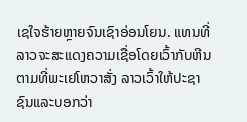ເຊໃຈຮ້າຍຫຼາຍຈົນເຊົາອ່ອນໂຍນ. ແທນທີ່ລາວຈະສະແດງຄວາມເຊື່ອໂດຍເວົ້າກັບຫີນຕາມທີ່ພະເຢໂຫວາສັ່ງ ລາວເວົ້າໃຫ້ປະຊາຊົນແລະບອກວ່າ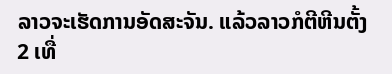ລາວຈະເຮັດການອັດສະຈັນ. ແລ້ວລາວກໍຕີຫີນຕັ້ງ 2 ເທື່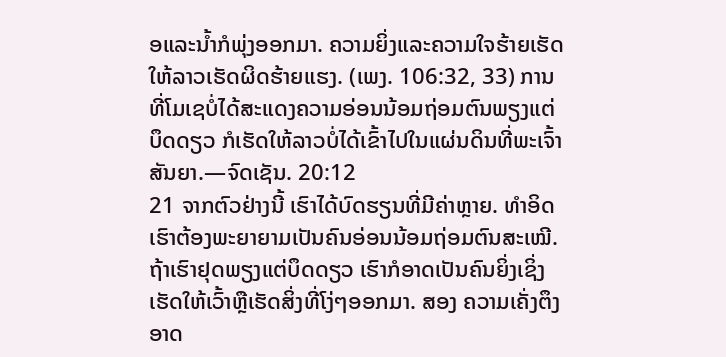ອແລະນ້ຳກໍພຸ່ງອອກມາ. ຄວາມຍິ່ງແລະຄວາມໃຈຮ້າຍເຮັດໃຫ້ລາວເຮັດຜິດຮ້າຍແຮງ. (ເພງ. 106:32, 33) ການທີ່ໂມເຊບໍ່ໄດ້ສະແດງຄວາມອ່ອນນ້ອມຖ່ອມຕົນພຽງແຕ່ບຶດດຽວ ກໍເຮັດໃຫ້ລາວບໍ່ໄດ້ເຂົ້າໄປໃນແຜ່ນດິນທີ່ພະເຈົ້າສັນຍາ.—ຈົດເຊັນ. 20:12
21 ຈາກຕົວຢ່າງນີ້ ເຮົາໄດ້ບົດຮຽນທີ່ມີຄ່າຫຼາຍ. ທຳອິດ ເຮົາຕ້ອງພະຍາຍາມເປັນຄົນອ່ອນນ້ອມຖ່ອມຕົນສະເໝີ. ຖ້າເຮົາຢຸດພຽງແຕ່ບຶດດຽວ ເຮົາກໍອາດເປັນຄົນຍິ່ງເຊິ່ງເຮັດໃຫ້ເວົ້າຫຼືເຮັດສິ່ງທີ່ໂງ່ໆອອກມາ. ສອງ ຄວາມເຄັ່ງຕຶງອາດ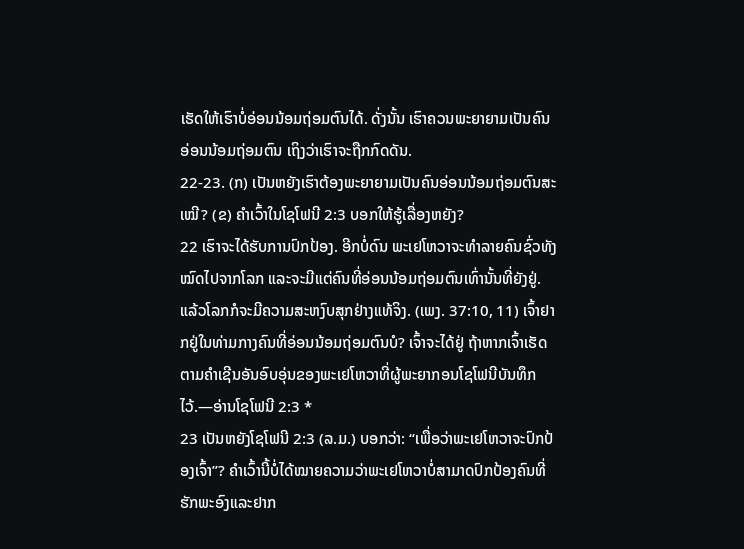ເຮັດໃຫ້ເຮົາບໍ່ອ່ອນນ້ອມຖ່ອມຕົນໄດ້. ດັ່ງນັ້ນ ເຮົາຄວນພະຍາຍາມເປັນຄົນອ່ອນນ້ອມຖ່ອມຕົນ ເຖິງວ່າເຮົາຈະຖືກກົດດັນ.
22-23. (ກ) ເປັນຫຍັງເຮົາຕ້ອງພະຍາຍາມເປັນຄົນອ່ອນນ້ອມຖ່ອມຕົນສະເໝີ? (ຂ) ຄຳເວົ້າໃນໂຊໂຟນີ 2:3 ບອກໃຫ້ຮູ້ເລື່ອງຫຍັງ?
22 ເຮົາຈະໄດ້ຮັບການປົກປ້ອງ. ອີກບໍ່ດົນ ພະເຢໂຫວາຈະທຳລາຍຄົນຊົ່ວທັງໝົດໄປຈາກໂລກ ແລະຈະມີແຕ່ຄົນທີ່ອ່ອນນ້ອມຖ່ອມຕົນເທົ່ານັ້ນທີ່ຍັງຢູ່. ແລ້ວໂລກກໍຈະມີຄວາມສະຫງົບສຸກຢ່າງແທ້ຈິງ. (ເພງ. 37:10, 11) ເຈົ້າຢາກຢູ່ໃນທ່າມກາງຄົນທີ່ອ່ອນນ້ອມຖ່ອມຕົນບໍ? ເຈົ້າຈະໄດ້ຢູ່ ຖ້າຫາກເຈົ້າເຮັດຕາມຄຳເຊີນອັນອົບອຸ່ນຂອງພະເຢໂຫວາທີ່ຜູ້ພະຍາກອນໂຊໂຟນີບັນທຶກໄວ້.—ອ່ານໂຊໂຟນີ 2:3 *
23 ເປັນຫຍັງໂຊໂຟນີ 2:3 (ລ.ມ.) ບອກວ່າ: “ເພື່ອວ່າພະເຢໂຫວາຈະປົກປ້ອງເຈົ້າ”? ຄຳເວົ້ານີ້ບໍ່ໄດ້ໝາຍຄວາມວ່າພະເຢໂຫວາບໍ່ສາມາດປົກປ້ອງຄົນທີ່ຮັກພະອົງແລະຢາກ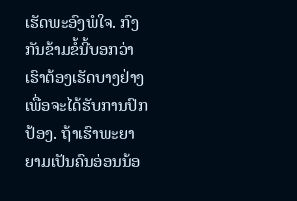ເຮັດພະອົງພໍໃຈ. ກົງກັນຂ້າມຂໍ້ນີ້ບອກວ່າເຮົາຕ້ອງເຮັດບາງຢ່າງເພື່ອຈະໄດ້ຮັບການປົກປ້ອງ. ຖ້າເຮົາພະຍາຍາມເປັນຄົນອ່ອນນ້ອ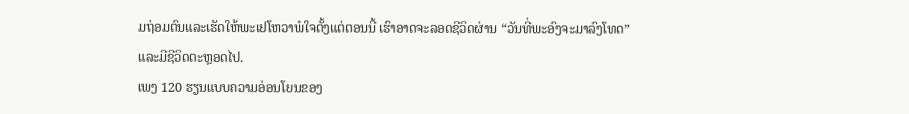ມຖ່ອມຕົນແລະເຮັດໃຫ້ພະເຢໂຫວາພໍໃຈຕັ້ງແຕ່ຕອນນີ້ ເຮົາອາດຈະລອດຊີວິດຜ່ານ “ວັນທີ່ພະອົງຈະມາລົງໂທດ” ແລະມີຊີວິດຕະຫຼອດໄປ.
ເພງ 120 ຮຽນແບບຄວາມອ່ອນໂຍນຂອງ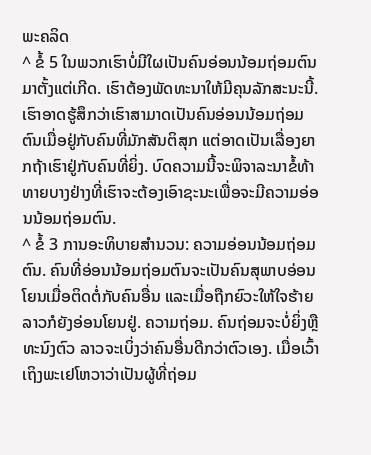ພະຄລິດ
^ ຂໍ້ 5 ໃນພວກເຮົາບໍ່ມີໃຜເປັນຄົນອ່ອນນ້ອມຖ່ອມຕົນມາຕັ້ງແຕ່ເກີດ. ເຮົາຕ້ອງພັດທະນາໃຫ້ມີຄຸນລັກສະນະນີ້. ເຮົາອາດຮູ້ສຶກວ່າເຮົາສາມາດເປັນຄົນອ່ອນນ້ອມຖ່ອມຕົນເມື່ອຢູ່ກັບຄົນທີ່ມັກສັນຕິສຸກ ແຕ່ອາດເປັນເລື່ອງຍາກຖ້າເຮົາຢູ່ກັບຄົນທີ່ຍິ່ງ. ບົດຄວາມນີ້ຈະພິຈາລະນາຂໍ້ທ້າທາຍບາງຢ່າງທີ່ເຮົາຈະຕ້ອງເອົາຊະນະເພື່ອຈະມີຄວາມອ່ອນນ້ອມຖ່ອມຕົນ.
^ ຂໍ້ 3 ການອະທິບາຍສຳນວນ: ຄວາມອ່ອນນ້ອມຖ່ອມຕົນ. ຄົນທີ່ອ່ອນນ້ອມຖ່ອມຕົນຈະເປັນຄົນສຸພາບອ່ອນໂຍນເມື່ອຕິດຕໍ່ກັບຄົນອື່ນ ແລະເມື່ອຖືກຍົວະໃຫ້ໃຈຮ້າຍລາວກໍຍັງອ່ອນໂຍນຢູ່. ຄວາມຖ່ອມ. ຄົນຖ່ອມຈະບໍ່ຍິ່ງຫຼືທະນົງຕົວ ລາວຈະເບິ່ງວ່າຄົນອື່ນດີກວ່າຕົວເອງ. ເມື່ອເວົ້າເຖິງພະເຢໂຫວາວ່າເປັນຜູ້ທີ່ຖ່ອມ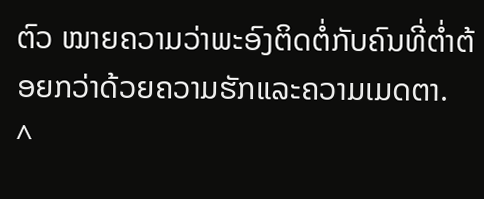ຕົວ ໝາຍຄວາມວ່າພະອົງຕິດຕໍ່ກັບຄົນທີ່ຕ່ຳຕ້ອຍກວ່າດ້ວຍຄວາມຮັກແລະຄວາມເມດຕາ.
^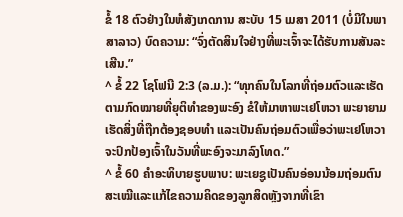ຂໍ້ 18 ຕົວຢ່າງໃນຫໍສັງເກດການ ສະບັບ 15 ເມສາ 2011 (ບໍ່ມີໃນພາສາລາວ) ບົດຄວາມ: “ຈົ່ງຕັດສິນໃຈຢ່າງທີ່ພະເຈົ້າຈະໄດ້ຮັບການສັນລະເສີນ.”
^ ຂໍ້ 22 ໂຊໂຟນີ 2:3 (ລ.ມ.): “ທຸກຄົນໃນໂລກທີ່ຖ່ອມຕົວແລະເຮັດຕາມກົດໝາຍທີ່ຍຸຕິທຳຂອງພະອົງ ຂໍໃຫ້ມາຫາພະເຢໂຫວາ ພະຍາຍາມເຮັດສິ່ງທີ່ຖືກຕ້ອງຊອບທຳ ແລະເປັນຄົນຖ່ອມຕົວເພື່ອວ່າພະເຢໂຫວາຈະປົກປ້ອງເຈົ້າໃນວັນທີ່ພະອົງຈະມາລົງໂທດ.”
^ ຂໍ້ 60 ຄຳອະທິບາຍຮູບພາບ: ພະເຍຊູເປັນຄົນອ່ອນນ້ອມຖ່ອມຕົນສະເໝີແລະແກ້ໄຂຄວາມຄິດຂອງລູກສິດຫຼັງຈາກທີ່ເຂົາ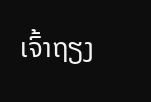ເຈົ້າຖຽງ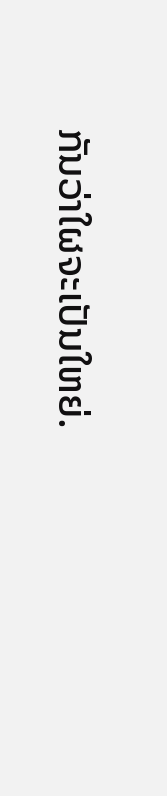ກັນວ່າໃຜຈະເປັນໃຫຍ່.